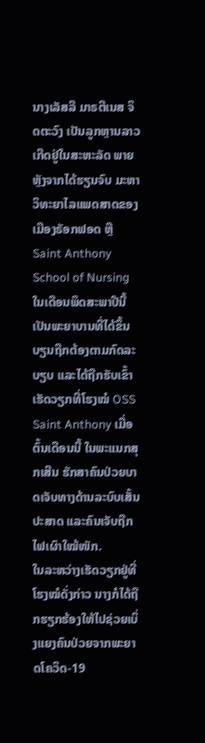ນາງເລັສລີ ມາຣຕີເນສ ຈິດຕະວົງ ເປັນລູກຫຼານລາວເກີດຢູ່ໃນສະຫະລັດ ພາຍຫຼັງຈາກໄດ້ຮຽນຈົບ ມະຫາວິທະຍາໄລແພດສາດຂອງເມືອງຣັອກຟອດ ຫຼື Saint Anthony School of Nursing ໃນເດືອນພຶດສະພາປີນີ້ ເປັນພະຍາບານທີ່ໄດ້ຂຶ້ນບຽນຖືກຕ້ອງຕາມກົດລະບຽບ ແລະໄດ້ຖືກຮັບເຂົ້າເຮັດວຽກທີ່ໂຮງໝໍ OSS Saint Anthony ເມື່ອຕົ້ນເດືອນນີ້ ໃນພະແນກສຸກເສີນ ຮັກສາຄົນປ່ວຍບາດເຈັບທາງດ້ານລະບົບເສັ້ນປະສາດ ແລະຄົນເຈັບຖືກໄຟເຜົາໃໝ້ໜັກ.
ໃນລະຫວ່າງເຮັດວຽກຢູ່ທີ່ໂຮງໝໍດັ່ງກ່າວ ນາງກໍໄດ້ຖືກຮຽກຮ້ອງໃຫ້ໄປຊ່ວຍເບິ່ງແຍງຄົນປ່ວຍຈາກພະຍາດໂຄວິດ-19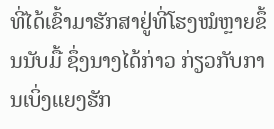ທີ່ໄດ້ເຂົ້າມາຮັກສາຢູ່ທີ່ໂຮງໝໍຫຼາຍຂຶ້ນນັບມື້ ຊຶ່ງນາງໄດ້ກ່າວ ກ່ຽວກັບການເບິ່ງແຍງຮັກ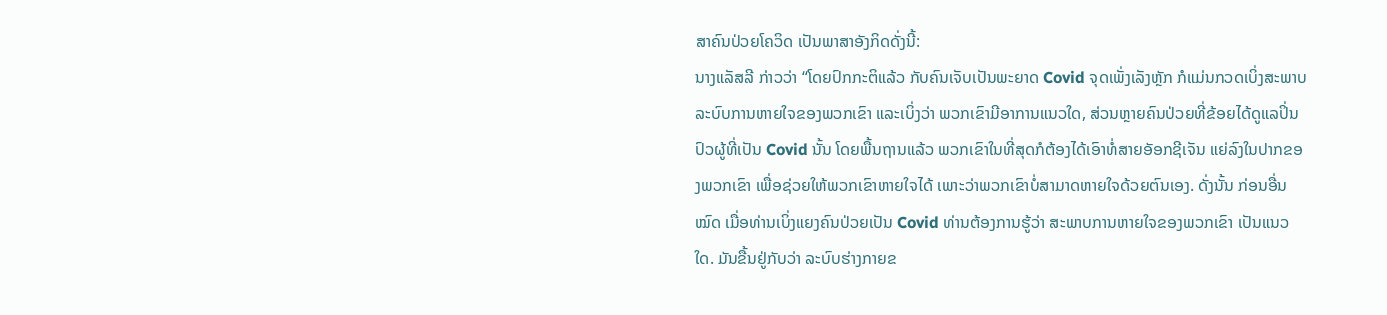ສາຄົນປ່ວຍໂຄວິດ ເປັນພາສາອັງກິດດັ່ງນີ້:
ນາງແລັສລີ ກ່າວວ່າ “ໂດຍປົກກະຕິແລ້ວ ກັບຄົນເຈັບເປັນພະຍາດ Covid ຈຸດເພັ່ງເລັງຫຼັກ ກໍແມ່ນກວດເບິ່ງສະພາບລະບົບການຫາຍໃຈຂອງພວກເຂົາ ແລະເບິ່ງວ່າ ພວກເຂົາມີອາການແນວໃດ, ສ່ວນຫຼາຍຄົນປ່ວຍທີ່ຂ້ອຍໄດ້ດູແລປິ່ນປົວຜູ້ທີ່ເປັນ Covid ນັ້ນ ໂດຍພື້ນຖານແລ້ວ ພວກເຂົາໃນທີ່ສຸດກໍຕ້ອງໄດ້ເອົາທໍ່ສາຍອັອກຊີເຈັນ ແຍ່ລົງໃນປາກຂອງພວກເຂົາ ເພື່ອຊ່ວຍໃຫ້ພວກເຂົາຫາຍໃຈໄດ້ ເພາະວ່າພວກເຂົາບໍ່ສາມາດຫາຍໃຈດ້ວຍຕົນເອງ. ດັ່ງນັ້ນ ກ່ອນອື່ນໝົດ ເມື່ອທ່ານເບິ່ງແຍງຄົນປ່ວຍເປັນ Covid ທ່ານຕ້ອງການຮູ້ວ່າ ສະພາບການຫາຍໃຈຂອງພວກເຂົາ ເປັນແນວໃດ. ມັນຂື້ນຢູ່ກັບວ່າ ລະບົບຮ່າງກາຍຂ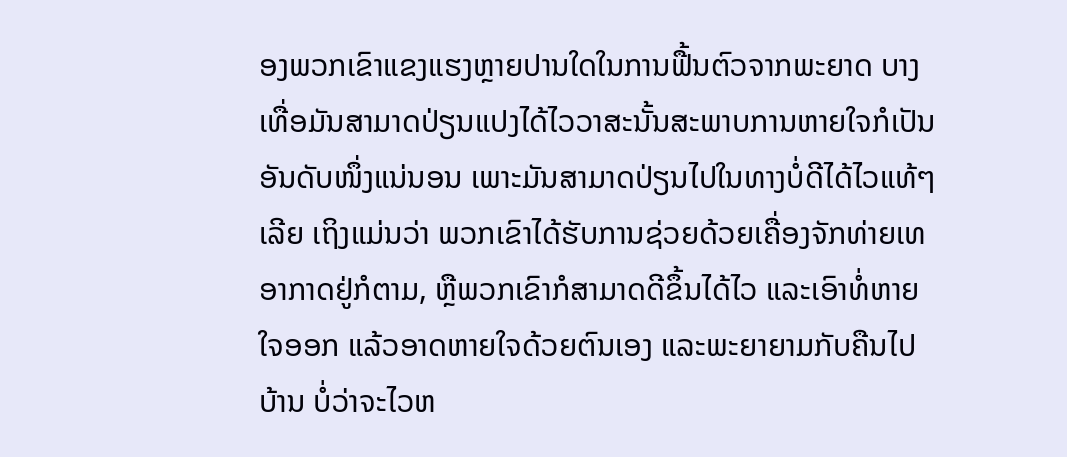ອງພວກເຂົາແຂງແຮງຫຼາຍປານໃດໃນການຟື້ນຕົວຈາກພະຍາດ ບາງເທື່ອມັນສາມາດປ່ຽນແປງໄດ້ໄວວາສະນັ້ນສະພາບການຫາຍໃຈກໍເປັນອັນດັບໜຶ່ງແນ່ນອນ ເພາະມັນສາມາດປ່ຽນໄປໃນທາງບໍ່ດີໄດ້ໄວແທ້ໆເລີຍ ເຖິງແມ່ນວ່າ ພວກເຂົາໄດ້ຮັບການຊ່ວຍດ້ວຍເຄື່ອງຈັກທ່າຍເທອາກາດຢູ່ກໍຕາມ, ຫຼືພວກເຂົາກໍສາມາດດີຂຶ້ນໄດ້ໄວ ແລະເອົາທໍ່ຫາຍໃຈອອກ ແລ້ວອາດຫາຍໃຈດ້ວຍຕົນເອງ ແລະພະຍາຍາມກັບຄືນໄປບ້ານ ບໍ່ວ່າຈະໄວຫ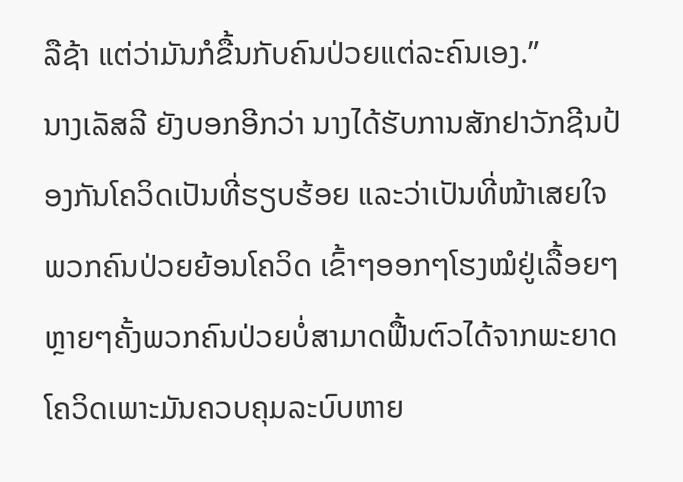ລືຊ້າ ແຕ່ວ່າມັນກໍຂື້ນກັບຄົນປ່ວຍແຕ່ລະຄົນເອງ.”
ນາງເລັສລີ ຍັງບອກອີກວ່າ ນາງໄດ້ຮັບການສັກຢາວັກຊີນປ້ອງກັນໂຄວິດເປັນທີ່ຮຽບຮ້ອຍ ແລະວ່າເປັນທີ່ໜ້າເສຍໃຈ ພວກຄົນປ່ວຍຍ້ອນໂຄວິດ ເຂົ້າໆອອກໆໂຮງໝໍຢູ່ເລື້ອຍໆ ຫຼາຍໆຄັ້ງພວກຄົນປ່ວຍບໍ່ສາມາດຟື້ນຕົວໄດ້ຈາກພະຍາດໂຄວິດເພາະມັນຄວບຄຸມລະບົບຫາຍ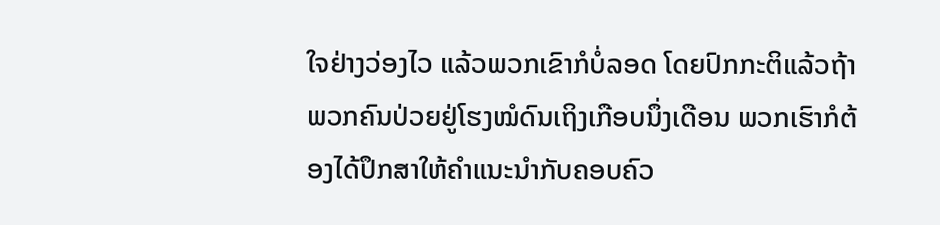ໃຈຢ່າງວ່ອງໄວ ແລ້ວພວກເຂົາກໍບໍ່ລອດ ໂດຍປົກກະຕິແລ້ວຖ້າພວກຄົນປ່ວຍຢູ່ໂຮງໝໍດົນເຖິງເກືອບນຶ່ງເດືອນ ພວກເຮົາກໍຕ້ອງໄດ້ປຶກສາໃຫ້ຄຳແນະນຳກັບຄອບຄົວ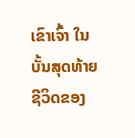ເຂົາເຈົ້າ ໃນບັ້ນສຸດທ້າຍຊີວິດຂອງ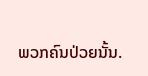ພວກຄົນປ່ວຍນັ້ນ.